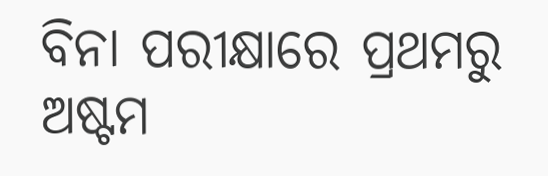ବିନା ପରୀକ୍ଷାରେ ପ୍ରଥମରୁ ଅଷ୍ଟମ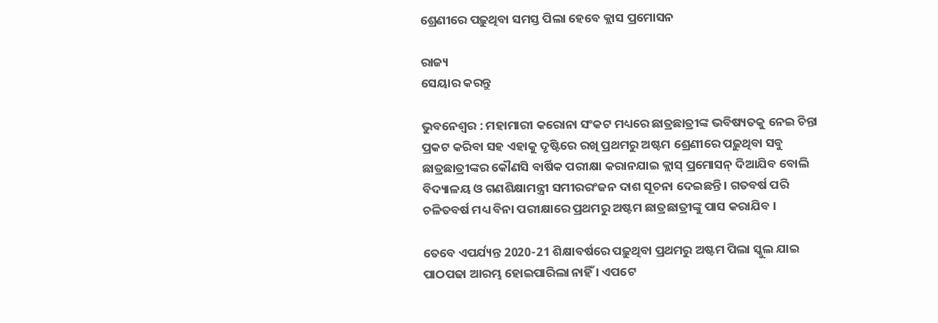ଶ୍ରେଣୀରେ ପଢ଼ୁଥିବା ସମସ୍ତ ପିଲା ହେବେ କ୍ଲାସ ପ୍ରମୋସନ

ରାଜ୍ୟ
ସେୟାର କରନ୍ତୁ

ଭୁବନେଶ୍ୱର : ମହାମାରୀ କରୋନା ସଂକଟ ମଧ୍ୟରେ ଛାତ୍ରଛାତ୍ରୀଙ୍କ ଭବିଷ୍ୟତକୁ ନେଇ ଚିନ୍ତା ପ୍ରକଟ କରିବା ସହ ଏହାକୁ ଦୃଷ୍ଟିରେ ରଖି ପ୍ରଥମରୁ ଅଷ୍ଟମ ଶ୍ରେଣୀରେ ପଢ଼ୁଥିବା ସବୁ ଛାତ୍ରଛାତ୍ରୀଙ୍କର କୌଣସି ବାର୍ଷିକ ପରୀକ୍ଷା କରାନଯାଇ କ୍ଲାସ୍ ପ୍ରମୋସନ୍ ଦିଆଯିବ ବୋଲି ବିଦ୍ୟାଳୟ ଓ ଗଣଶିକ୍ଷାମନ୍ତ୍ରୀ ସମୀରରଂଜନ ଦାଶ ସୂଚନା ଦେଇଛନ୍ତି । ଗତବର୍ଷ ପରି ଚଳିତବର୍ଷ ମଧ୍ୟ ବିନା ପରୀକ୍ଷାରେ ପ୍ରଥମରୁ ଅଷ୍ଟମ ଛାତ୍ରଛାତ୍ରୀଙ୍କୁ ପାସ କରାଯିବ ।

ତେବେ ଏପର୍ଯ୍ୟନ୍ତ 2020-21 ଶିକ୍ଷାବର୍ଷରେ ପଢ଼ୁଥିବା ପ୍ରଥମରୁ ଅଷ୍ଟମ ପିଲା ସ୍କୁଲ ଯାଇ ପାଠପଢା ଆରମ୍ଭ ହୋଇପାରିଲା ନାହିଁ । ଏପଟେ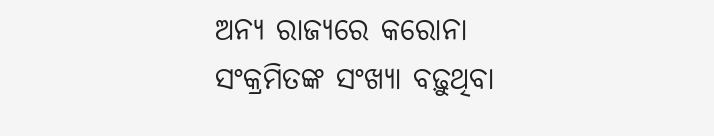ଅନ୍ୟ ରାଜ୍ୟରେ କରୋନା ସଂକ୍ରମିତଙ୍କ ସଂଖ୍ୟା ବଢ଼ୁଥିବା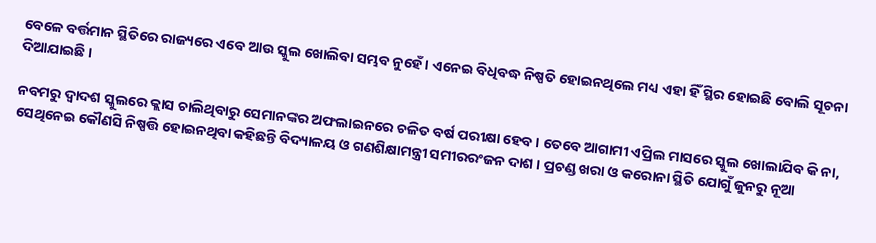ବେଳେ ବର୍ତ୍ତମାନ ସ୍ଥିତିରେ ରାଜ୍ୟରେ ଏବେ ଆଉ ସ୍କୁଲ ଖୋଲିବା ସମ୍ଭବ ନୁହେଁ । ଏନେଇ ବିଧିବଦ୍ଧ ନିଷ୍ପତି ହୋଇନଥିଲେ ମଧ୍ୟ ଏହା ହିଁ ସ୍ଥିର ହୋଇଛି ବୋଲି ସୂଚନା ଦିଆଯାଇଛି ।

ନବମରୁ ଦ୍ୱାଦଶ ସ୍କୁଲରେ କ୍ଲାସ ଚାଲିଥିବାରୁ ସେମାନଙ୍କର ଅଫଲାଇନରେ ଚଳିତ ବର୍ଷ ପରୀକ୍ଷା ହେବ । ତେବେ ଆଗାମୀ ଏପ୍ରିଲ ମାସରେ ସ୍କୁଲ ଖୋଲାଯିବ କି ନା, ସେଥିନେଇ କୌଣସି ନିଷ୍ପତ୍ତି ହୋଇନଥିବା କହିଛନ୍ତି ବିଦ୍ୟାଳୟ ଓ ଗଣଶିକ୍ଷାମନ୍ତ୍ରୀ ସମୀରରଂଜନ ଦାଶ । ପ୍ରଚଣ୍ଡ ଖରା ଓ କରୋନା ସ୍ଥିତି ଯୋଗୁଁ ଜୁନରୁ ନୂଆ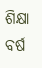ଶିକ୍ଷା ବର୍ଷ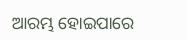ଆରମ୍ଭ ହୋଇପାରେ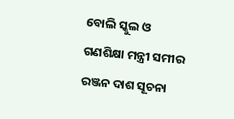ବୋଲି ସ୍କୁଲ ଓ ଗଣଶିକ୍ଷା ମନ୍ତ୍ରୀ ସମୀର ରଞ୍ଜନ ଦାଶ ସୂଚନା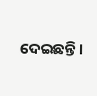ଦେଇଛନ୍ତି ।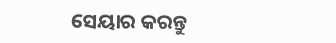ସେୟାର କରନ୍ତୁ